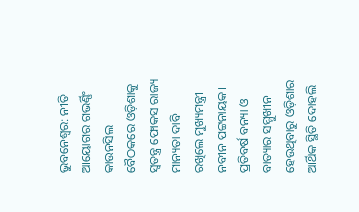ଭୁବନେଶ୍ବର: ନୀତି ଆୟୋଗର ଗଭର୍ଣ୍ଣିଂ କାଉନସିଲ ବୈଠକରେ ଓଡ଼ିଶାକୁ ସ୍ବତନ୍ତ୍ର ଫୋକସ ରାଜ୍ୟ ମାନ୍ୟତା ଦାବି ରଖିଲେ ମୁଖ୍ୟମନ୍ତ୍ରୀ ନବୀନ ପଟ୍ଟନାୟକ। ପ୍ରତିବର୍ଷ ବନ୍ୟା ଓ ବାତ୍ୟାର ସମ୍ମୁଖୀନ ହେଉଥିବାରୁ ଓଡ଼ିଶାର ଆର୍ଥିକ ସ୍ଥିତି ଦୋହଲି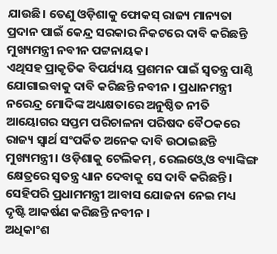ଯାଉଛି। ତେଣୁ ଓଡ଼ିଶାକୁ ଫୋକସ୍ ରାଜ୍ୟ ମାନ୍ୟତା ପ୍ରଦାନ ପାଇଁ କେନ୍ଦ୍ର ସରକାର ନିକଟରେ ଦାବି କରିଛନ୍ତି ମୁଖ୍ୟମନ୍ତ୍ରୀ ନବୀନ ପଟ୍ଟନାୟକ।
ଏଥିସହ ପ୍ରାକୃତିକ ବିପର୍ଯ୍ୟୟ ପ୍ରଶମନ ପାଇଁ ସ୍ବତନ୍ତ୍ର ପାଣ୍ଠି ଯୋଗାଇବାକୁ ଦାବି କରିଛନ୍ତି ନବୀନ । ପ୍ରଧାନମନ୍ତ୍ରୀ ନରେନ୍ଦ୍ର ମୋଦିଙ୍କ ଅଧ୍ୟକ୍ଷତାରେ ଅନୁଷ୍ଠିତ ନୀତି ଆୟୋଗର ସପ୍ତମ ପରିଚାଳନା ପରିଷଦ ବୈଠକରେ ରାଜ୍ୟ ସ୍ବାର୍ଥ ସଂପର୍କିତ ଅନେକ ଦାବି ଉଠାଇଛନ୍ତି ମୁଖ୍ୟମନ୍ତ୍ରୀ। ଓଡ଼ିଶାକୁ ଟେଲିକମ୍, ରେଲଓ୍ବେ ଓ ବ୍ୟାଙ୍କିଙ୍ଗ କ୍ଷେତ୍ରରେ ସ୍ବତନ୍ତ୍ର ଧ୍ୟାନ ଦେବାକୁ ସେ ଦାବି କରିଛନ୍ତି। ସେହିପରି ପ୍ରଧାମମନ୍ତ୍ରୀ ଆବାସ ଯୋଜନା ନେଇ ମଧ୍ୟ ଦୃଷ୍ଟି ଆକର୍ଷଣ କରିଛନ୍ତି ନବୀନ ।
ଅଧିକାଂଶ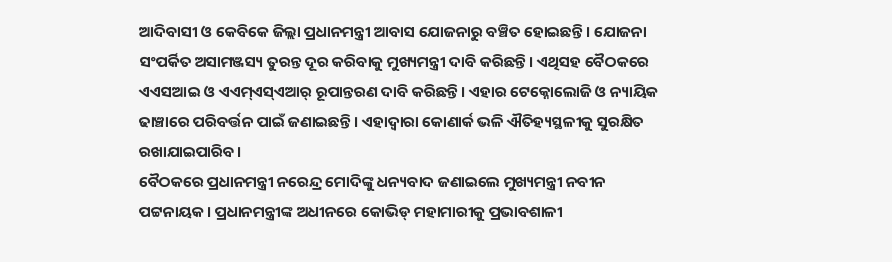ଆଦିବାସୀ ଓ କେବିକେ ଜିଲ୍ଲା ପ୍ରଧାନମନ୍ତ୍ରୀ ଆବାସ ଯୋଜନାରୁ ବଞ୍ଚିତ ହୋଇଛନ୍ତି । ଯୋଜନା ସଂପର୍କିତ ଅସାମଞ୍ଜସ୍ୟ ତୁରନ୍ତ ଦୂର କରିବାକୁ ମୁଖ୍ୟମନ୍ତ୍ରୀ ଦାବି କରିଛନ୍ତି। ଏଥିସହ ବୈଠକରେ ଏଏସଆଇ ଓ ଏଏମ୍ଏସ୍ଏଆର୍ ରୂପାନ୍ତରଣ ଦାବି କରିଛନ୍ତି। ଏହାର ଟେକ୍ନୋଲୋଜି ଓ ନ୍ୟାୟିକ ଢାଞ୍ଚାରେ ପରିବର୍ତ୍ତନ ପାଇଁ ଜଣାଇଛନ୍ତି । ଏହାଦ୍ବାରା କୋଣାର୍କ ଭଳି ଐତିହ୍ୟସ୍ଥଳୀକୁ ସୁରକ୍ଷିତ ରଖାଯାଇପାରିବ।
ବୈଠକରେ ପ୍ରଧାନମନ୍ତ୍ରୀ ନରେନ୍ଦ୍ର ମୋଦିଙ୍କୁ ଧନ୍ୟବାଦ ଜଣାଇଲେ ମୁଖ୍ୟମନ୍ତ୍ରୀ ନବୀନ ପଟ୍ଟନାୟକ। ପ୍ରଧାନମନ୍ତ୍ରୀଙ୍କ ଅଧୀନରେ କୋଭିଡ୍ ମହାମାରୀକୁ ପ୍ରଭାବଶାଳୀ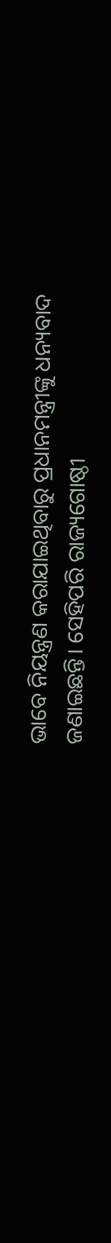ଭାବେ ନିୟନ୍ତ୍ରଣ କରାଯାଇଥିବାରୁ ପ୍ରଧାନମନ୍ତ୍ରୀଙ୍କୁ ଧନ୍ୟବାଦ ଜଣାଇଛନ୍ତି। ସେହିପରି ରାଜ୍ୟଗୋଷ୍ଠୀ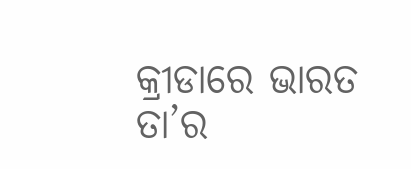କ୍ରୀଡାରେ ଭାରତ ତା’ର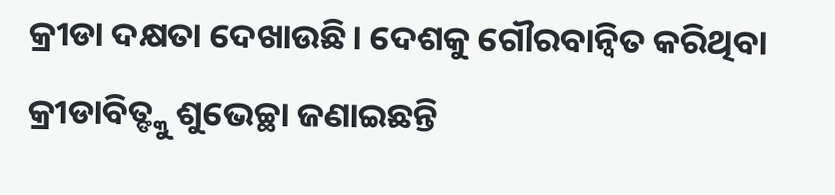କ୍ରୀଡା ଦକ୍ଷତା ଦେଖାଉଛି। ଦେଶକୁ ଗୌରବାନ୍ବିତ କରିଥିବା କ୍ରୀଡାବିତ୍ଙ୍କୁ ଶୁଭେଚ୍ଛା ଜଣାଇଛନ୍ତି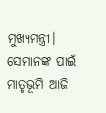ମୁଖ୍ୟମନ୍ତ୍ରୀ। ସେମାନଙ୍କ ପାଇଁ ମାତୃଭୂମି ଆଜି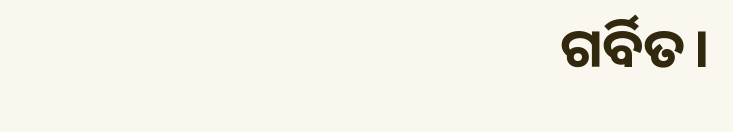ଗର୍ବିତ।